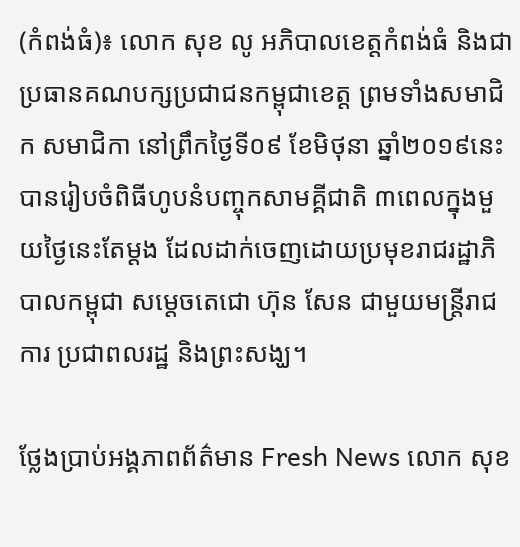(កំពង់ធំ)៖ លោក សុខ លូ អភិបាលខេត្តកំពង់ធំ និងជាប្រធានគណបក្សប្រជាជនកម្ពុជាខេត្ត ព្រមទាំងសមាជិក សមាជិកា នៅព្រឹកថ្ងៃទី០៩ ខែមិថុនា ឆ្នាំ២០១៩នេះ បានរៀបចំពិធីហូបនំបញ្ចុកសាមគ្គីជាតិ ៣ពេលក្នុងមួយថ្ងៃនេះតែម្ដង ដែលដាក់ចេញដោយប្រមុខរាជរដ្ឋាភិបាលកម្ពុជា សម្តេចតេជោ ហ៊ុន សែន ជាមួយមន្ដ្រីរាជការ ប្រជាពលរដ្ឋ និងព្រះសង្ឃ។

ថ្លែងប្រាប់អង្គភាពព័ត៌មាន Fresh News លោក សុខ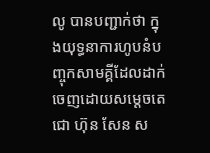លូ បានបញ្ជាក់ថា ក្នុងយុទ្ធនាការហូបនំបញ្ចុកសាមគ្គីដែលដាក់ចេញដោយសម្ដេចតេជោ ហ៊ុន សែន ស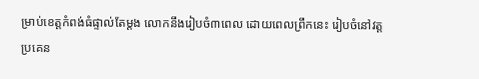ម្រាប់ខេត្តកំពង់ធំផ្ទាល់តែម្ដង លោកនឹងរៀបចំ៣ពេល ដោយពេលព្រឹកនេះ រៀបចំនៅវត្តប្រគេន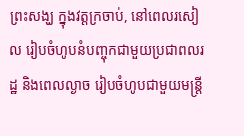ព្រះសង្ឃ ក្នុងវត្តក្រចាប់, នៅពេលរសៀល រៀបចំហូបនំបញ្ចុកជាមួយប្រជាពលរដ្ឋ និងពេលល្ងាច រៀបចំហូបជាមួយមន្ដ្រី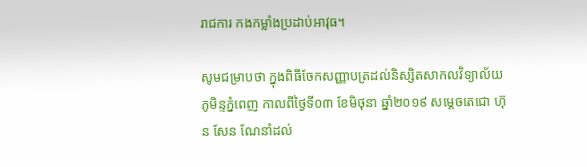រាជការ កងកម្លាំងប្រដាប់អាវុធ។

សូមជម្រាបថា ក្នុងពិធីចែកសញ្ញាបត្រដល់និស្សិតសាកលវិទ្យាល័យភូមិន្ទភ្នំពេញ កាលពីថ្ងៃទី០៣ ខែមិថុនា ឆ្នាំ២០១៩ សម្តេចតេជោ ហ៊ុន សែន ណែនាំដល់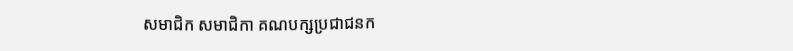សមាជិក សមាជិកា គណបក្សប្រជាជនក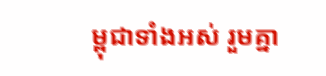ម្ពុជាទាំងអស់ រួមគ្នា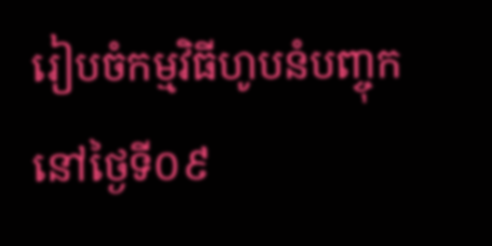រៀបចំកម្មវិធីហូបនំបញ្ចុក នៅថ្ងៃទី០៩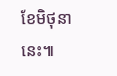ខែមិថុនានេះ៕